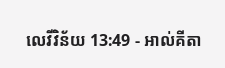លេវីវិន័យ 13:49 - អាល់គីតា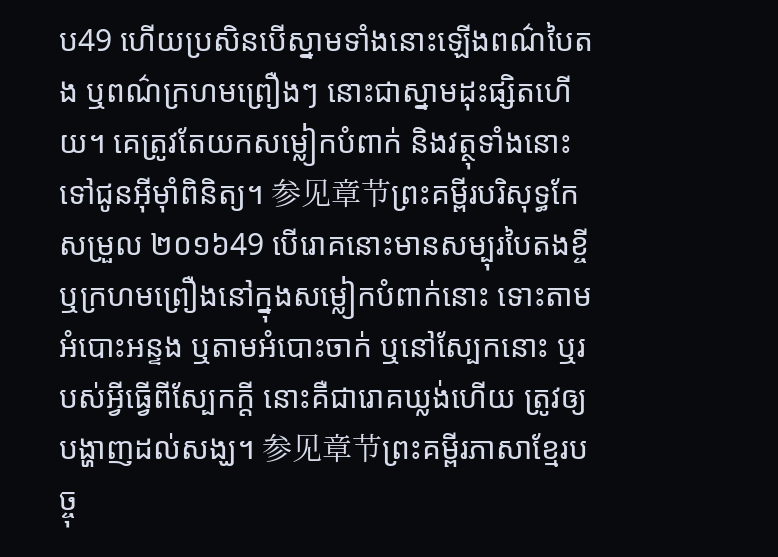ប49 ហើយប្រសិនបើស្នាមទាំងនោះឡើងពណ៌បៃតង ឬពណ៌ក្រហមព្រឿងៗ នោះជាស្នាមដុះផ្សិតហើយ។ គេត្រូវតែយកសម្លៀកបំពាក់ និងវត្ថុទាំងនោះទៅជូនអ៊ីមុាំពិនិត្យ។ 参见章节ព្រះគម្ពីរបរិសុទ្ធកែសម្រួល ២០១៦49 បើរោគនោះមានសម្បុរបៃតងខ្ចី ឬក្រហមព្រឿងនៅក្នុងសម្លៀកបំពាក់នោះ ទោះតាមអំបោះអន្ទង ឬតាមអំបោះចាក់ ឬនៅស្បែកនោះ ឬរបស់អ្វីធ្វើពីស្បែកក្តី នោះគឺជារោគឃ្លង់ហើយ ត្រូវឲ្យបង្ហាញដល់សង្ឃ។ 参见章节ព្រះគម្ពីរភាសាខ្មែរបច្ចុ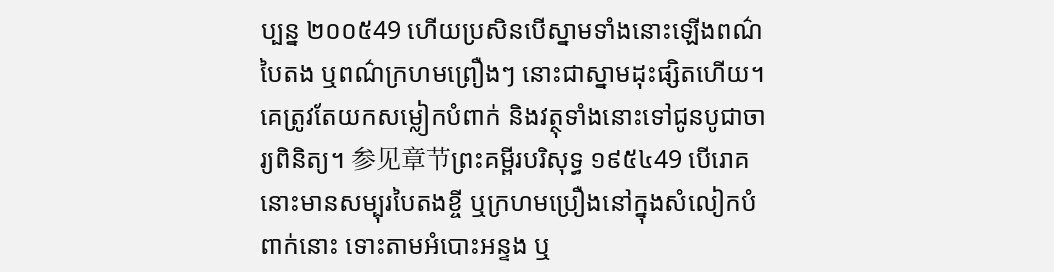ប្បន្ន ២០០៥49 ហើយប្រសិនបើស្នាមទាំងនោះឡើងពណ៌បៃតង ឬពណ៌ក្រហមព្រឿងៗ នោះជាស្នាមដុះផ្សិតហើយ។ គេត្រូវតែយកសម្លៀកបំពាក់ និងវត្ថុទាំងនោះទៅជូនបូជាចារ្យពិនិត្យ។ 参见章节ព្រះគម្ពីរបរិសុទ្ធ ១៩៥៤49 បើរោគនោះមានសម្បុរបៃតងខ្ចី ឬក្រហមប្រឿងនៅក្នុងសំលៀកបំពាក់នោះ ទោះតាមអំបោះអន្ទង ឬ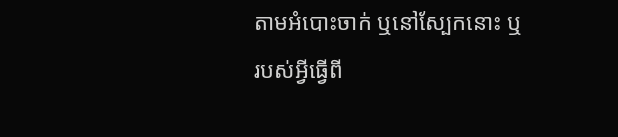តាមអំបោះចាក់ ឬនៅស្បែកនោះ ឬរបស់អ្វីធ្វើពី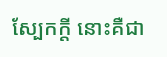ស្បែកក្តី នោះគឺជា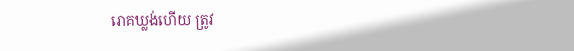រោគឃ្លង់ហើយ ត្រូវ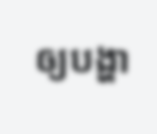ឲ្យបង្ហា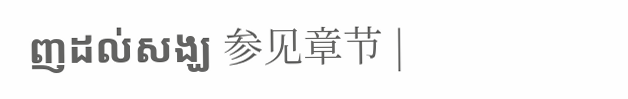ញដល់សង្ឃ 参见章节 |